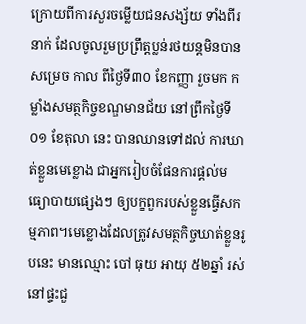ក្រោយពីការសួរចម្លើយជនសង្ស័យ ទាំងពីរនាក់ ដែលចូលរួមប្រព្រឹត្តប្លន់រថយន្តមិនបានសម្រេច កាល ពីថ្ងៃទី៣០ ខែកញ្ញា រួចមក កម្លាំងសមត្ថកិច្ចខណ្ឌមានជ័យ នៅព្រឹកថ្ងៃទី០១ ខែតុលា នេះ បានឈានទៅដល់ ការឃាត់ខ្លួនមេខ្លោង ជាអ្នករៀបចំផែនការផ្តល់មធ្យោបាយផ្សេងៗ ឲ្យបក្ខពួករបស់ខ្លួនធ្វើសកម្មភាព។មេខ្លោងដែលត្រូវសមត្ថកិច្ចឃាត់ខ្លួនរូបនេះ មានឈ្មោះ បៅ ធុយ អាយុ ៥២ឆ្នាំ រស់នៅផ្ទះជួ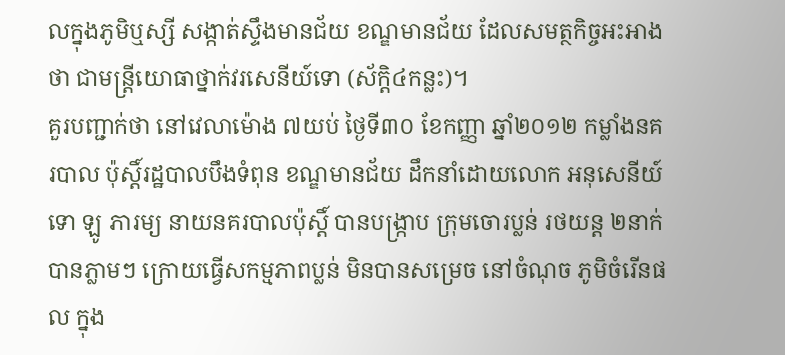លក្នុងភូមិឬស្សី សង្កាត់ស្ទឹងមានជ័យ ខណ្ឌមានជ័យ ដែលសមត្ថកិច្ចអះអាង ថា ជាមន្រ្តីយោធាថ្នាក់វរសេនីយ៍ទោ (ស័ក្តិ៤កន្លះ)។
គួរបញ្ជាក់ថា នៅវេលាម៉ោង ៧យប់ ថ្ងៃទី៣០ ខែកញ្ញា ឆ្នាំ២០១២ កម្លាំងនគរបាល ប៉ុស្តិ៍រដ្ឋបាលបឹងទំពុន ខណ្ឌមានជ័យ ដឹកនាំដោយលោក អនុសេនីយ៍ទោ ឡូ ភារម្យ នាយនគរបាលប៉ុស្តិ៍ បានបង្រ្កាប ក្រុមចោរប្លន់ រថយន្ត ២នាក់បានភ្លាមៗ ក្រោយធ្វើសកម្មភាពប្លន់ មិនបានសម្រេច នៅចំណុច ភូមិចំរើនផល ក្នុង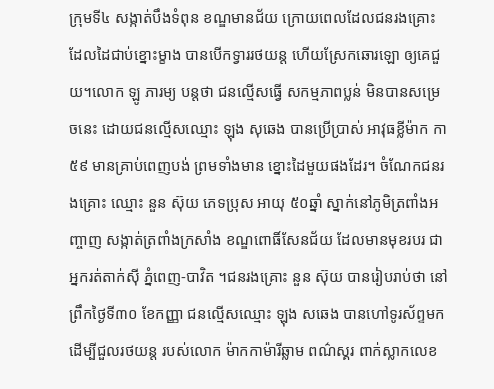ក្រុមទី៤ សង្កាត់បឹងទំពុន ខណ្ឌមានជ័យ ក្រោយពេលដែលជនរងគ្រោះ ដែលដៃជាប់ខ្នោះម្ខាង បានបើកទ្វាររថយន្ត ហើយស្រែកឆោរឡោ ឲ្យគេជួយ។លោក ឡូ ភារម្យ បន្តថា ជនល្មើសធ្វើ សកម្មភាពប្លន់ មិនបានសម្រេចនេះ ដោយជនល្មើសឈ្មោះ ឡុង សុឆេង បានប្រើប្រាស់ អាវុធខ្លីម៉ាក កា៥៩ មានគ្រាប់ពេញបង់ ព្រមទាំងមាន ខ្នោះដៃមួយផងដែរ។ ចំណែកជនរងគ្រោះ ឈ្មោះ នួន ស៊ុយ ភេទប្រុស អាយុ ៥០ឆ្នាំ ស្នាក់នៅភូមិត្រពាំងអញ្ចាញ សង្កាត់ត្រពាំងក្រសាំង ខណ្ឌពោធិ៍សែនជ័យ ដែលមានមុខរបរ ជាអ្នករត់តាក់ស៊ី ភ្នំពេញ-បាវិត ។ជនរងគ្រោះ នួន ស៊ុយ បានរៀបរាប់ថា នៅព្រឹកថ្ងៃទី៣០ ខែកញ្ញា ជនល្មើសឈ្មោះ ឡុង សឆេង បានហៅទូរស័ព្ទមក ដើម្បីជួលរថយន្ត របស់លោក ម៉ាកកាម៉ារីឆ្លាម ពណ៌ស្គរ ពាក់ស្លាកលេខ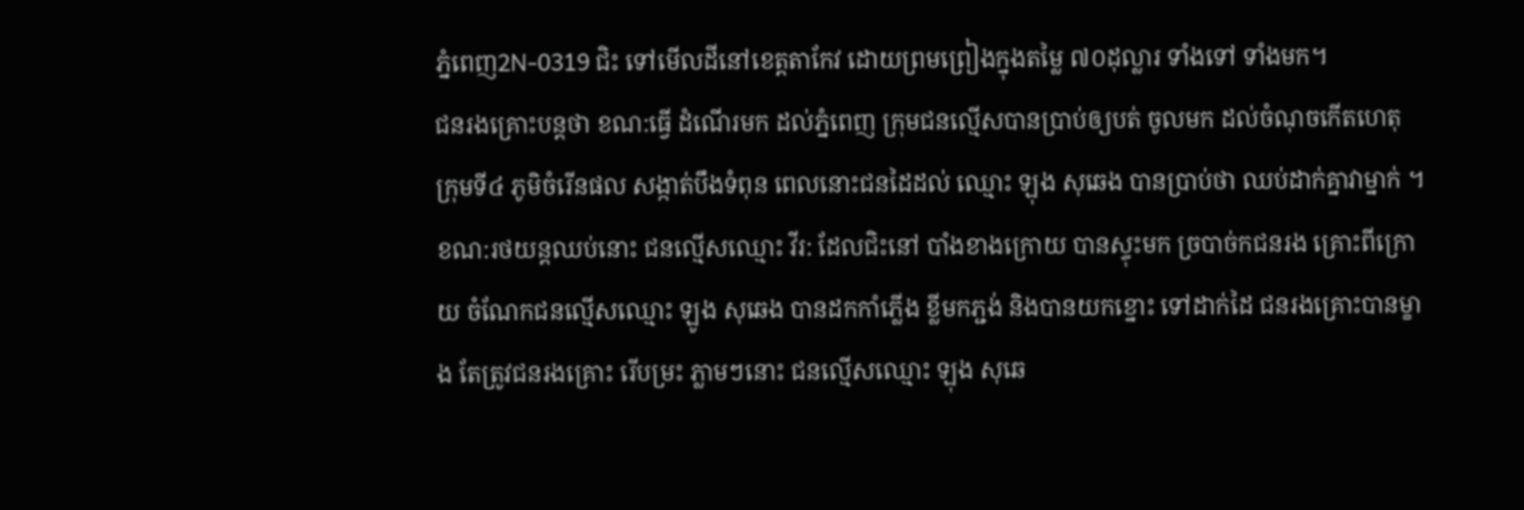ភ្នំពេញ2N-0319 ជិះ ទៅមើលដីនៅខេត្តតាកែវ ដោយព្រមព្រៀងក្នុងតម្លៃ ៧០ដុល្លារ ទាំងទៅ ទាំងមក។
ជនរងគ្រោះបន្តថា ខណ:ធ្វើ ដំណើរមក ដល់ភ្នំពេញ ក្រុមជនល្មើសបានប្រាប់ឲ្យបត់ ចូលមក ដល់ចំណុចកើតហេតុ ក្រុមទី៤ ភូមិចំរើនផល សង្កាត់បឹងទំពុន ពេលនោះជនដៃដល់ ឈ្មោះ ឡុង សុឆេង បានប្រាប់ថា ឈប់ដាក់គ្នាវាម្នាក់ ។ ខណ:រថយន្តឈប់នោះ ជនល្មើសឈ្មោះ វីរ: ដែលជិះនៅ បាំងខាងក្រោយ បានស្ទុះមក ច្របាច់កជនរង គ្រោះពីក្រោយ ចំណែកជនល្មើសឈ្មោះ ឡូង សុឆេង បានដកកាំភ្លើង ខ្លីមកភ្ជង់ និងបានយកខ្នោះ ទៅដាក់ដៃ ជនរងគ្រោះបានម្ខាង តែត្រូវជនរងគ្រោះ រើបម្រះ ភ្លាមៗនោះ ជនល្មើសឈ្មោះ ឡុង សុឆេ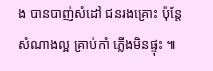ង បានបាញ់សំដៅ ជនរងគ្រោះ ប៉ុន្តែសំណាងល្អ គ្រាប់កាំ ភ្លើងមិនផ្ទុះ ៕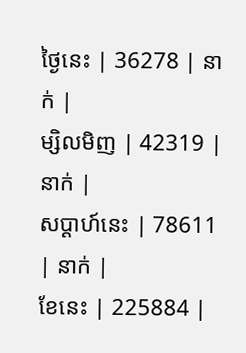ថ្ងៃនេះ | 36278 | នាក់ |
ម្សិលមិញ | 42319 | នាក់ |
សប្ដាហ៍នេះ | 78611 | នាក់ |
ខែនេះ | 225884 |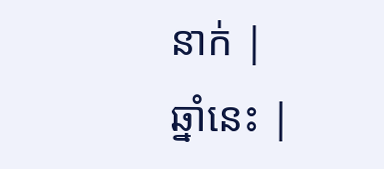នាក់ |
ឆ្នាំនេះ |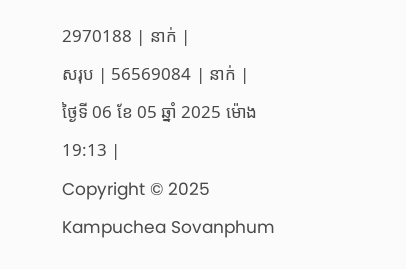2970188 | នាក់ |
សរុប | 56569084 | នាក់ |
ថ្ងៃទី 06 ខែ 05 ឆ្នាំ 2025 ម៉ោង 19:13 |
Copyright © 2025 Kampuchea Sovanphum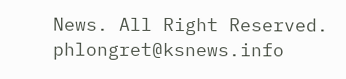News. All Right Reserved. phlongret@ksnews.info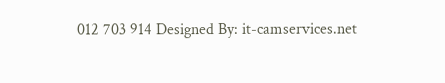012 703 914 Designed By: it-camservices.net